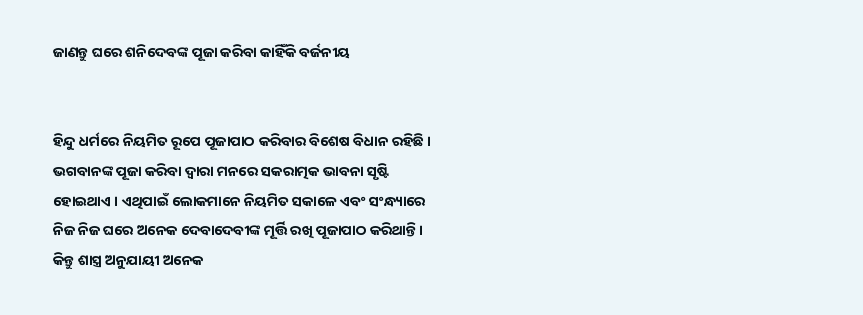ଜାଣନ୍ତୁ ଘରେ ଶନିଦେବଙ୍କ ପୂଜା କରିବା କାହିଁକି ବର୍ଜନୀୟ


ହିନ୍ଦୁ ଧର୍ମରେ ନିୟମିତ ରୂପେ ପୂଜାପାଠ କରିବାର ବିଶେଷ ବିଧାନ ରହିଛି । ଭଗବାନଙ୍କ ପୂଜା କରିବା ଦ୍ୱାରା ମନରେ ସକରାତ୍ମକ ଭାବନା ସୃଷ୍ଟି ହୋଇଥାଏ । ଏଥିପାଇଁ ଲୋକମାନେ ନିୟମିତ ସକାଳେ ଏବଂ ସଂନ୍ଧ୍ୟାରେ ନିଜ ନିଜ ଘରେ ଅନେକ ଦେବାଦେବୀଙ୍କ ମୂର୍ତ୍ତି ରଖି ପୂଜାପାଠ କରିଥାନ୍ତି । କିନ୍ତୁ ଶାସ୍ତ୍ର ଅନୁଯାୟୀ ଅନେକ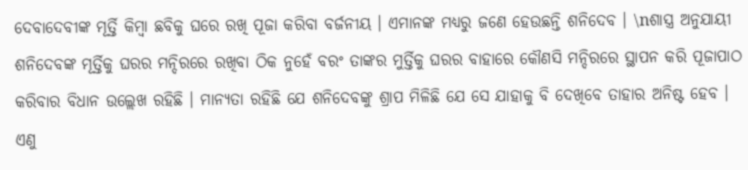ଦେବାଦେବୀଙ୍କ ମୂର୍ତ୍ତି କିମ୍ବା ଛବିକୁ ଘରେ ରଖି ପୂଜା କରିବା ବର୍ଜନୀୟ । ଏମାନଙ୍କ ମଧ୍ୟରୁ ଜଣେ ହେଉଛନ୍ତି ଶନିଦେବ । \nଶାସ୍ତ୍ର ଅନୁଯାୟୀ ଶନିଦେବଙ୍କ ମୂର୍ତ୍ତିକୁ ଘରର ମନ୍ଦିରରେ ରଖିବା ଠିକ ନୁହେଁ ବରଂ ତାଙ୍କର ମୁର୍ତ୍ତିକୁ ଘରର ବାହାରେ କୌଣସି ମନ୍ଦିରରେ ସ୍ଥାପନ କରି ପୂଜାପାଠ କରିବାର ବିଧାନ ଉଲ୍ଲେଖ ରହିଛି । ମାନ୍ୟତା ରହିଛି ଯେ ଶନିଦେବଙ୍କୁ ଶ୍ରାପ ମିଳିଛି ଯେ ସେ ଯାହାକୁ ବି ଦେଖିବେ ତାହାର ଅନିଷ୍ଟ ହେବ । ଏଣୁ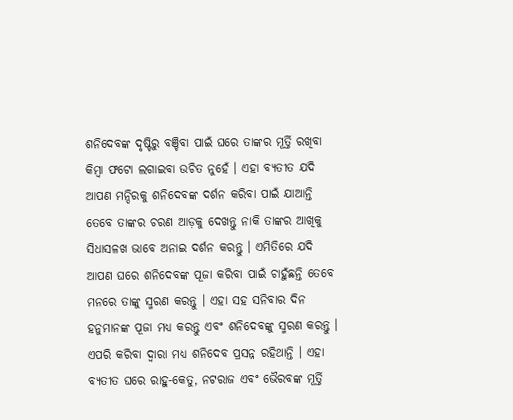ଶନିଦେବଙ୍କ ଦୃଷ୍ଟିରୁ ବଞ୍ଚିବା ପାଇଁ ଘରେ ତାଙ୍କର ମୂର୍ତ୍ତି ରଖିବା କିମ୍ବା ଫଟୋ ଲଗାଇବା ଉଚିତ ନୁହେଁ । ଏହା ବ୍ୟତୀତ ଯଦି ଆପଣ ମନ୍ଦିରକୁ ଶନିଦେବଙ୍କ ଦର୍ଶନ କରିବା ପାଇଁ ଯାଆନ୍ତି ତେବେ ତାଙ୍କର ଚରଣ ଆଡ଼କୁ ଦେଖନ୍ତୁ ନାକି ତାଙ୍କର ଆଖିକୁ ସିଧାସଳଖ ଭାବେ ଅନାଇ ଦର୍ଶନ କରନ୍ତୁ । ଏମିତିରେ ଯଦି ଆପଣ ଘରେ ଶନିଦେବଙ୍କ ପୂଜା କରିବା ପାଇଁ ଚାହୁଁଛନ୍ତି ତେବେ ମନରେ ତାଙ୍କୁ ସ୍ମରଣ କରନ୍ତୁ । ଏହା ସହ ସନିବାର ଦିନ ହନୁମାନଙ୍କ ପୂଜା ମଧ୍ୟ କରନ୍ତୁ ଏବଂ ଶନିଦେବଙ୍କୁ ସ୍ମରଣ କରନ୍ତୁ । ଏପରି କରିବା ଦ୍ୱାରା ମଧ୍ୟ ଶନିଦେବ ପ୍ରସନ୍ନ ରହିଥାନ୍ତି । ଏହା ବ୍ୟତୀତ ଘରେ ରାହୁ-କେତୁ, ନଟରାଜ ଏବଂ ଭୈରବଙ୍କ ମୂର୍ତ୍ତି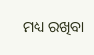ମଧ୍ୟ ରଖିବା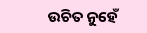ଉଚିତ ନୁହେଁ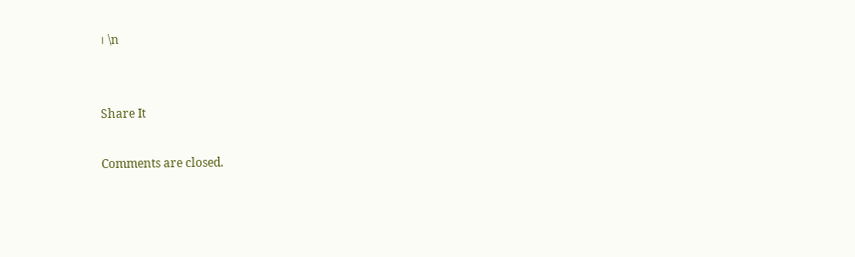। \n


Share It

Comments are closed.